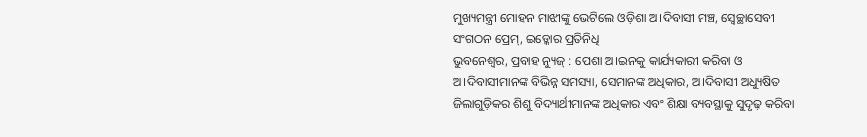ମୁଖ୍ୟମନ୍ତ୍ରୀ ମୋହନ ମାଝୀଙ୍କୁ ଭେଟିଲେ ଓଡ଼ିଶା ଅ।ଦିବାସୀ ମଞ୍ଚ, ସ୍ୱେଚ୍ଛାସେବୀ ସଂଗଠନ ପ୍ରେମ୍, ଇଡ୍କୋର ପ୍ରତିନିଧି
ଭୁବନେଶ୍ୱର, ପ୍ରବାହ ନ୍ୟୁଜ୍ : ପେଶା ଅ।ଇନକୁ କାର୍ଯ୍ୟକାରୀ କରିବା ଓ ଅ।ଦିବାସୀମାନଙ୍କ ବିଭିନ୍ନ ସମସ୍ୟା, ସେମାନଙ୍କ ଅଧିକାର, ଅ।ଦିବାସୀ ଅଧ୍ୟୁଷିତ ଜିଲାଗୁଡ଼ିକର ଶିଶୁ ବିଦ୍ୟାର୍ଥୀମାନଙ୍କ ଅଧିକାର ଏବଂ ଶିକ୍ଷା ବ୍ୟବସ୍ଥାକୁ ସୁଦୃଢ଼ କରିବା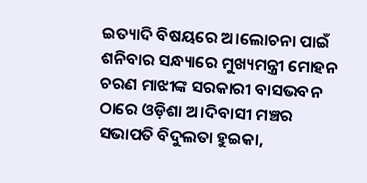ଇତ୍ୟାଦି ବିଷୟରେ ଅ।ଲୋଚନା ପାଇଁ ଶନିବାର ସନ୍ଧ୍ୟାରେ ମୁଖ୍ୟମନ୍ତ୍ରୀ ମୋହନ ଚରଣ ମାଝୀଙ୍କ ସରକାରୀ ବାସଭବନ ଠାରେ ଓଡ଼ିଶା ଅ।ଦିବାସୀ ମଞ୍ଚର ସଭାପତି ବିଦୁଲତା ହୁଇକା,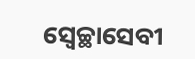ସ୍ୱେଚ୍ଛାସେବୀ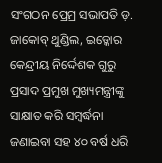ସଂଗଠନ ପ୍ରେମ୍ର ସଭାପତି ଡ଼. ଜାକୋବ୍ ଥୁଣ୍ଡିଲ, ଇଡ୍କୋର କେନ୍ଦ୍ରୀୟ ନିର୍ଦ୍ଦେଶକ ଗୁରୁ ପ୍ରସାଦ ପ୍ରମୁଖ ମୁଖ୍ୟମନ୍ତ୍ରୀଙ୍କୁ ସାକ୍ଷାତ କରି ସମ୍ବର୍ଦ୍ଧନା ଜଣାଇବା ସହ ୪୦ ବର୍ଷ ଧରି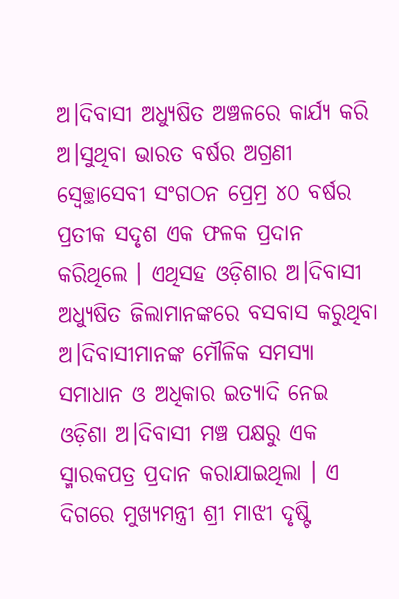ଅ।ଦିବାସୀ ଅଧ୍ୟୁଷିତ ଅଞ୍ଚଳରେ କାର୍ଯ୍ୟ କରି ଅ।ସୁଥିବା ଭାରତ ବର୍ଷର ଅଗ୍ରଣୀ ସ୍ୱେଚ୍ଛାସେବୀ ସଂଗଠନ ପ୍ରେମ୍ର ୪୦ ବର୍ଷର ପ୍ରତୀକ ସଦୃଶ ଏକ ଫଳକ ପ୍ରଦାନ କରିଥିଲେ । ଏଥିସହ ଓଡ଼ିଶାର ଅ।ଦିବାସୀ ଅଧ୍ୟୁଷିତ ଜିଲାମାନଙ୍କରେ ବସବାସ କରୁଥିବା ଅ।ଦିବାସୀମାନଙ୍କ ମୌଳିକ ସମସ୍ୟା ସମାଧାନ ଓ ଅଧିକାର ଇତ୍ୟାଦି ନେଇ ଓଡ଼ିଶା ଅ।ଦିବାସୀ ମଞ୍ଚ ପକ୍ଷରୁ ଏକ ସ୍ମାରକପତ୍ର ପ୍ରଦାନ କରାଯାଇଥିଲା । ଏ ଦିଗରେ ମୁଖ୍ୟମନ୍ତ୍ରୀ ଶ୍ରୀ ମାଝୀ ଦୃଷ୍ଟି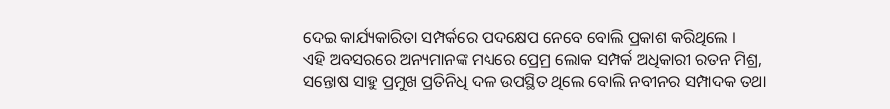ଦେଇ କାର୍ଯ୍ୟକାରିତା ସମ୍ପର୍କରେ ପଦକ୍ଷେପ ନେବେ ବୋଲି ପ୍ରକାଶ କରିଥିଲେ ।
ଏହି ଅବସରରେ ଅନ୍ୟମାନଙ୍କ ମଧ୍ୟରେ ପ୍ରେମ୍ର ଲୋକ ସମ୍ପର୍କ ଅଧିକାରୀ ରତନ ମିଶ୍ର, ସନ୍ତୋଷ ସାହୁ ପ୍ରମୁଖ ପ୍ରତିନିଧି ଦଳ ଉପସ୍ଥିତ ଥିଲେ ବୋଲି ନବୀନର ସମ୍ପାଦକ ତଥା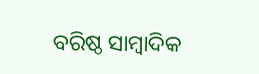ବରିଷ୍ଠ ସାମ୍ବାଦିକ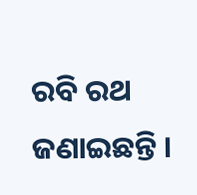ରବି ରଥ ଜଣାଇଛନ୍ତି ।